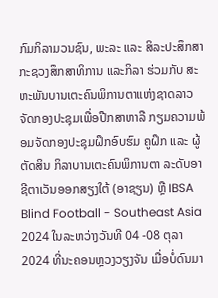ກົມກິລາມວນຊົນ, ພະລະ ແລະ ສິລະປະສຶກສາ ກະຊວງສຶກສາທິການ ແລະກິລາ ຮ່ວມກັບ ສະຫະພັນບານເຕະຄົນພິການຕາແຫ່ງຊາດລາວ ຈັດກອງປະຊຸມເພື່ອປືກສາຫາລື ກຽມຄວາມພ້ອມຈັດກອງປະຊຸມຝຶກອົບຮົມ ຄູຝຶກ ແລະ ຜູ້ຕັດສິນ ກິລາບານເຕະຄົນພິການຕາ ລະດັບອາຊີຕາເວັນອອກສຽງໃຕ້ (ອາຊຽນ) ຫຼື IBSA Blind Football - Southeast Asia 2024 ໃນລະຫວ່າງວັນທີ 04 -08 ຕຸລາ 2024 ທີ່ນະຄອນຫຼວງວຽງຈັນ ເມື່ອບໍ່ດົນມາ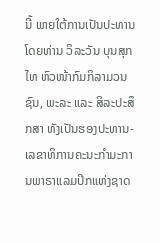ນີ້ ພາຍໃຕ້ການເປັນປະທານໂດຍທ່ານ ວິລະວັນ ບຸນສຸກໄທ ຫົວໜ້າກົມກິລາມວນຊົນ, ພະລະ ແລະ ສິລະປະສຶກສາ ທັງເປັນຮອງປະທານ-ເລຂາທິການຄະນະກຳມະການພາຣາແລມປິກແຫ່ງຊາດ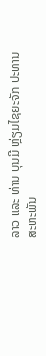ລາວ ແລະ ທ່ານ ບຸນມີ ຫຼ່ຽມໄຊຍະຈັກ ປະທານສະຫະພັນ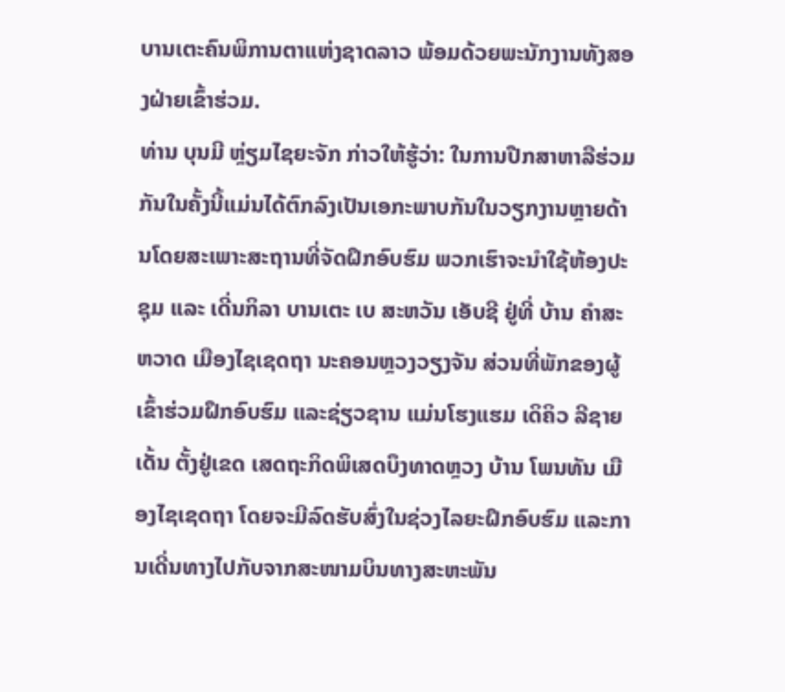ບານເຕະຄົນພິການຕາແຫ່ງຊາດລາວ ພ້ອມດ້ວຍພະນັກງານທັງສອງຝ່າຍເຂົ້າຮ່ວມ.
ທ່ານ ບຸນມີ ຫຼ່ຽມໄຊຍະຈັກ ກ່າວໃຫ້ຮູ້ວ່າ: ໃນການປືກສາຫາລືຮ່ວມກັນໃນຄັ້ງນີ້ແມ່ນໄດ້ຕົກລົງເປັນເອກະພາບກັນໃນວຽກງານຫຼາຍດ້ານໂດຍສະເພາະສະຖານທີ່ຈັດຝຶກອົບຮົມ ພວກເຮົາຈະນຳໃຊ້ຫ້ອງປະຊຸມ ແລະ ເດີ່ນກິລາ ບານເຕະ ເບ ສະຫວັນ ເອັບຊີ ຢູ່ທີ່ ບ້ານ ຄຳສະຫວາດ ເມືອງໄຊເຊດຖາ ນະຄອນຫຼວງວຽງຈັນ ສ່ວນທີ່ພັກຂອງຜູ້ເຂົ້າຮ່ວມຝຶກອົບຮົມ ແລະຊ່ຽວຊານ ແມ່ນໂຮງແຮມ ເດິຄິວ ລີຊາຍເດັ້ນ ຕັ້ງຢູ່ເຂດ ເສດຖະກິດພິເສດບຶງທາດຫຼວງ ບ້ານ ໂພນທັນ ເມືອງໄຊເຊດຖາ ໂດຍຈະມີລົດຮັບສົ່ງໃນຊ່ວງໄລຍະຝຶກອົບຮົມ ແລະການເດີ່ນທາງໄປກັບຈາກສະໜາມບິນທາງສະຫະພັນ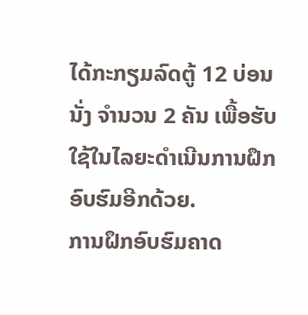ໄດ້ກະກຽມລົດຕູ້ 12 ບ່ອນນັ່ງ ຈຳນວນ 2 ຄັນ ເພື້ອຮັບໃຊ້ໃນໄລຍະດຳເນີນການຝຶກອົບຮົມອີກດ້ວຍ.
ການຝຶກອົບຮົມຄາດ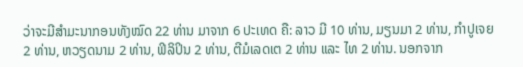ວ່າຈະມີສຳມະນາກອນທັງໝົດ 22 ທ່ານ ມາຈາກ 6 ປະເທດ ຄື: ລາວ ມີ 10 ທ່ານ, ມຽນມາ 2 ທ່ານ, ກຳປູເຈຍ 2 ທ່ານ, ຫວຽດນາມ 2 ທ່ານ, ຟິລິປິນ 2 ທ່ານ, ຕີມໍເລດເຕ 2 ທ່ານ ແລະ ໄທ 2 ທ່ານ. ນອກຈາກ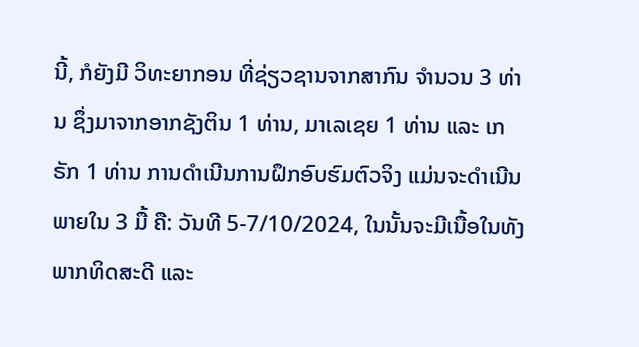ນີ້, ກໍຍັງມີ ວິທະຍາກອນ ທີ່ຊ່ຽວຊານຈາກສາກົນ ຈຳນວນ 3 ທ່ານ ຊຶ່ງມາຈາກອາກຊັງຕິນ 1 ທ່ານ, ມາເລເຊຍ 1 ທ່ານ ແລະ ເກຣັກ 1 ທ່ານ ການດຳເນີນການຝຶກອົບຮົມຕົວຈິງ ແມ່ນຈະດຳເນີນພາຍໃນ 3 ມື້ ຄື: ວັນທີ 5-7/10/2024, ໃນນັ້ນຈະມີເນື້ອໃນທັງພາກທິດສະດີ ແລະ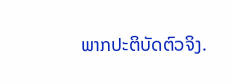ພາກປະຕິບັດຕົວຈິງ.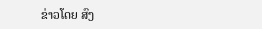ຂ່າວໂດຍ ສົງ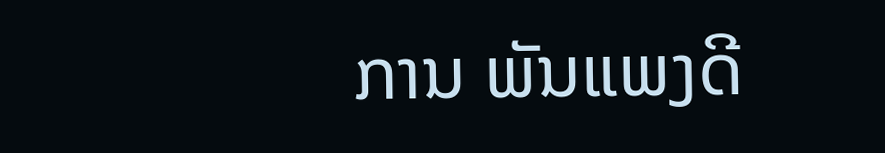ການ ພັນແພງດີ